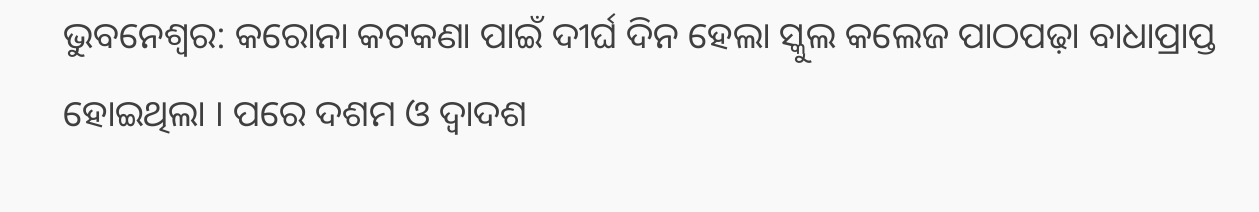ଭୁବନେଶ୍ୱର: କରୋନା କଟକଣା ପାଇଁ ଦୀର୍ଘ ଦିନ ହେଲା ସ୍କୁଲ କଲେଜ ପାଠପଢ଼ା ବାଧାପ୍ରାପ୍ତ ହୋଇଥିଲା । ପରେ ଦଶମ ଓ ଦ୍ୱାଦଶ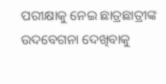ପରୀକ୍ଷାକୁ ନେଇ ଛାତ୍ରଛାତ୍ରୀଙ୍କ ଉଦବେଗନା ଦେଖିବାକୁ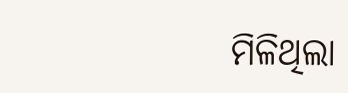ମିଳିଥିଲା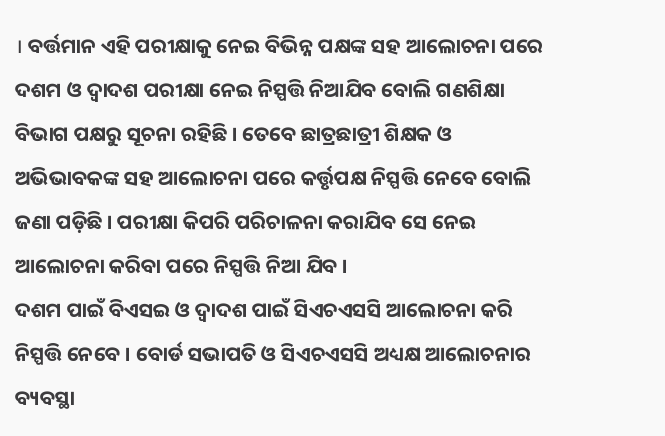। ବର୍ତ୍ତମାନ ଏହି ପରୀକ୍ଷାକୁ ନେଇ ବିଭିନ୍ନ ପକ୍ଷଙ୍କ ସହ ଆଲୋଚନା ପରେ ଦଶମ ଓ ଦ୍ୱାଦଶ ପରୀକ୍ଷା ନେଇ ନିସ୍ପତ୍ତି ନିଆଯିବ ବୋଲି ଗଣଶିକ୍ଷା ବିଭାଗ ପକ୍ଷରୁ ସୂଚନା ରହିଛି । ତେବେ ଛାତ୍ରଛାତ୍ରୀ ଶିକ୍ଷକ ଓ ଅଭିଭାବକଙ୍କ ସହ ଆଲୋଚନା ପରେ କର୍ତ୍ତୃପକ୍ଷ ନିସ୍ପତ୍ତି ନେବେ ବୋଲି ଜଣା ପଡ଼ିଛି । ପରୀକ୍ଷା କିପରି ପରିଚାଳନା କରାଯିବ ସେ ନେଇ ଆଲୋଚନା କରିବା ପରେ ନିସ୍ପତ୍ତି ନିଆ ଯିବ ।
ଦଶମ ପାଇଁ ବିଏସଇ ଓ ଦ୍ୱାଦଶ ପାଇଁ ସିଏଚଏସସି ଆଲୋଚନା କରି ନିସ୍ପତ୍ତି ନେବେ । ବୋର୍ଡ ସଭାପତି ଓ ସିଏଚଏସସି ଅଧ୍ୟକ୍ଷ ଆଲୋଚନାର ବ୍ୟବସ୍ଥା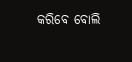କରିବେ ବୋଲି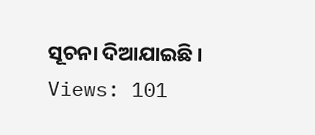ସୂଚନା ଦିଆଯାଇଛି ।
Views: 101